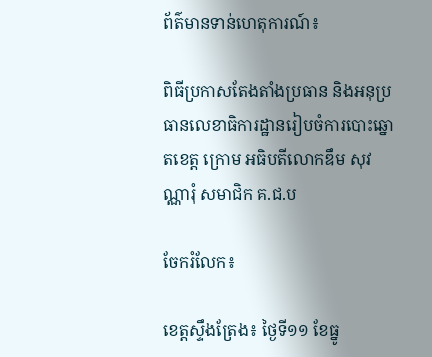ព័ត៌មានទាន់ហេតុការណ៍៖

ពិធីប្រកាសតែងតាំងប្រធាន និងអនុប្រធានលេខាធិការដ្ឋានរៀបចំការបោះឆ្នោតខេត្ត ក្រោម អធិបតីលោកឌឹម សុវណ្ណារុំ សមាជិក គ.ជ.ប

ចែករំលែក៖

ខេត្តស្ទឹងត្រែង៖ ថ្ងៃទី១១ ខែធ្នូ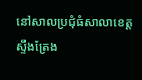នៅសាលប្រជុំធំសាលាខេត្តស្ទឹងត្រែង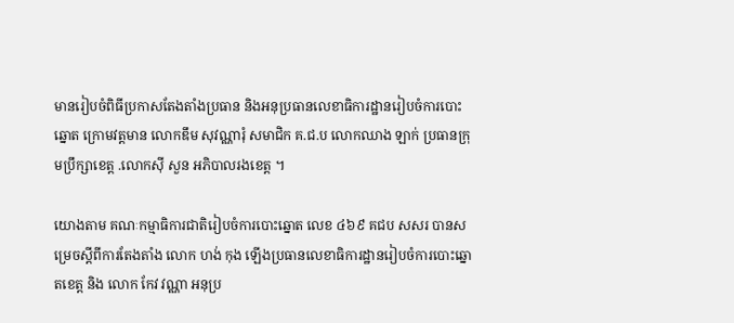មានរៀបចំពិធីប្រកាសតែងតាំងប្រធាន និងអនុប្រធានលេខាធិការដ្ឋានរៀបចំការបោះឆ្នោត ក្រោមវត្តមាន លោកឌឹម សុវណ្ណារុំ សមាជិក គ.ជ.ប លោកឈាង ឡាក់ ប្រធានក្រុមប្រឹក្សាខេត្ត .លោកស៊ី សួន អភិបាលរងខេត្ត ។

យោងតាម គណៈកម្មាធិការជាតិរៀបចំការបោះឆ្នោត លេខ ៤៦៩ គជប សសរ បានសម្រេចស្ដីពីការតែងតាំង លោក ហង់ កុង ឡើងប្រធានលេខាធិការដ្ឋានរៀបចំការបោះឆ្នោតខេត្ត និង លោក កែវ វណ្ណា អនុប្រ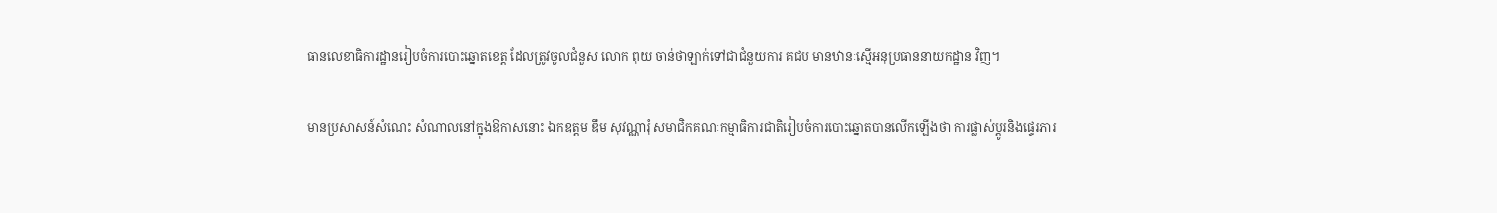ធានលេខាធិការដ្ឋានរៀបចំការបោះឆ្នោតខេត្ត ដែលត្រូវចូលជំនួស លោក ពុយ ចាន់ថាឡាក់ទៅជាជំនួយការ គជប មានឋានៈស្មើអនុប្រធាននាយកដ្ឋាន វិញ។

មានប្រសាសន៍សំណេះ សំណាលនៅក្នុងឱកាសនោះ ឯកឧត្តម ឌឹម សុវណ្ណារុំ សមាជិកគណៈកម្មាធិការជាតិរៀបចំការបោះឆ្នោតបានលើកឡើងថា ការផ្លាស់ប្ដូរនិងផ្ទេរភារ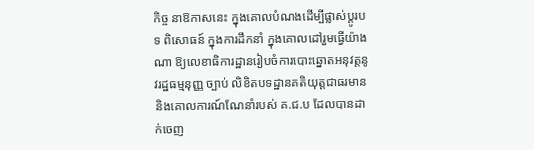កិច្ច នាឱកាសនេះ ក្នុងគោលបំណងដើម្បីផ្លាស់ប្ដូរបទ ពិសោធន៍ ក្នុងការដឹកនាំ ក្នុងគោលដៅរួមធ្វើយ៉ាងណា ឱ្យលេខាធិការដ្ឋានរៀបចំការបោះឆ្នោតអនុវត្តនូវរដ្ឋធម្មនុញ្ញ ច្បាប់ លិខិតបទដ្ឋានគតិយុត្តជាធរមាន និងគោលការណ៍ណែនាំរបស់ គ.ជ.ប ដែលបានដាក់ចេញ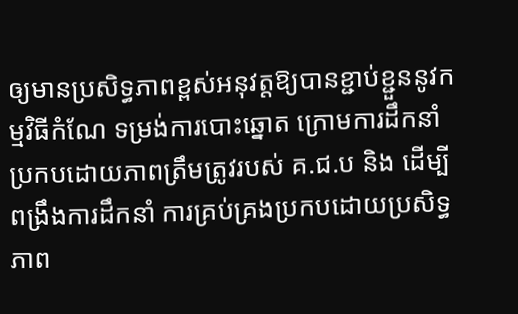ឲ្យមានប្រសិទ្ធភាពខ្ពស់អនុវត្តឱ្យបានខ្ជាប់ខ្ជួននូវកម្មវិធីកំណែ ទម្រង់ការបោះឆ្នោត ក្រោមការដឹកនាំ ប្រកបដោយភាពត្រឹមត្រូវរបស់ គ.ជ.ប និង ដើម្បីពង្រឹងការដឹកនាំ ការគ្រប់គ្រងប្រកបដោយប្រសិទ្ធភាព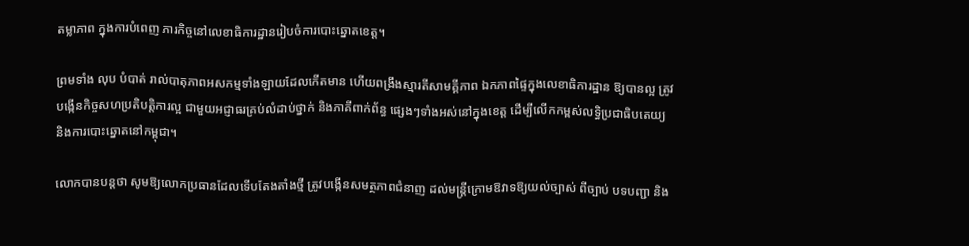តម្លាភាព ក្នុងការបំពេញ ភារកិច្ចនៅលេខាធិការដ្ឋានរៀបចំការបោះឆ្នោតខេត្ត។

ព្រមទាំង លុប បំបាត់ រាល់បាតុភាពអសកម្មទាំងឡាយដែលកើតមាន ហើយពង្រឹងស្មារតីសាមគ្គីភាព ឯកភាពផ្ទៃក្នុងលេខាធិការដ្ឋាន ឱ្យបានល្អ ត្រូវបង្កើនកិច្ចសហប្រតិបត្តិការល្អ ជាមួយអជ្ញាធរគ្រប់លំដាប់ថ្នាក់ និងភាគីពាក់ព័ន្ធ ផ្សេងៗទាំងអស់នៅក្នុងខេត្ត ដើម្បីលើកកម្ពស់លទ្ធិប្រជាធិបតេយ្យ និងការបោះឆ្នោតនៅកម្ពុជា។

លោកបានបន្តថា សូមឱ្យលោកប្រធានដែលទើបតែងតាំងថ្មី ត្រូវបង្កើនសមត្ថភាពជំនាញ ដល់មន្រ្តីក្រោមឱវាទឱ្យយល់ច្បាស់ ពីច្បាប់ បទបញ្ជា និង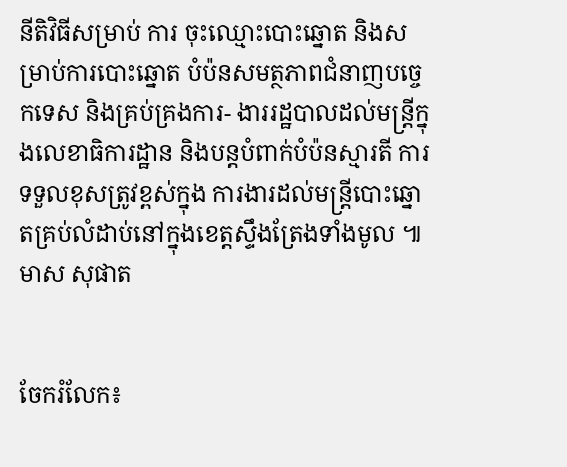នីតិវិធីសម្រាប់ ការ ចុះឈ្មោះបោះឆ្នោត និងសម្រាប់ការបោះឆ្នោត បំប៉នសមត្ថភាពជំនាញបច្ចេកទេស និងគ្រប់គ្រងការ- ងាររដ្ឋបាលដល់មន្រ្តីក្នុងលេខាធិការដ្ឋាន និងបន្តបំពាក់បំប៉នស្មារតី ការទទួលខុសត្រូវខ្ពស់ក្នុង ការងារដល់មន្រ្តីបោះឆ្នោតគ្រប់លំដាប់នៅក្នុងខេត្តស្ទឹងត្រែងទាំងមូល ៕ មាស សុផាត


ចែករំលែក៖